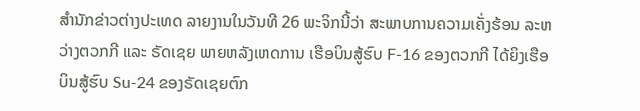ສຳນັກຂ່າວຕ່າງປະເທດ ລາຍງານໃນວັນທີ 26 ພະຈິກນີ້ວ່າ ສະພາບການຄວາມເຄັ່ງຮ້ອນ ລະຫວ່າງຕວກກີ ແລະ ຣັດເຊຍ ພາຍຫລັງເຫດການ ເຮືອບິນສູ້ຮົບ F-16 ຂອງຕວກກີ ໄດ້ຍິງເຮືອບິນສູ້ຮົບ Su-24 ຂອງຣັດເຊຍຕົກ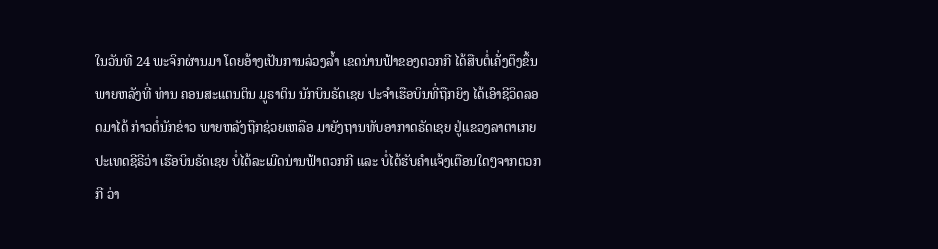ໃນວັນທີ 24 ພະຈິກຜ່ານມາ ໂດຍອ້າງເປັນການລ່ວງລ້ຳ ເຂດນ່ານຟ້າຂອງຕວກກີ ໄດ້ສືບຕໍ່ເຄັ່ງຕຶງຂຶ້ນ ພາຍຫລັງທີ່ ທ່ານ ຄອນສະແຕນຕິນ ມູຣາຕິນ ນັກບິນຣັດເຊຍ ປະຈຳເຮືອບິນທີ່ຖືກຍິງ ໄດ້ເອົາຊີວິດລອດມາໄດ້ ກ່າວຕໍ່ນັກຂ່າວ ພາຍຫລັງຖືກຊ່ວຍເຫລືອ ມາຍັງຖານທັບອາກາດຣັດເຊຍ ຢູ່ແຂວງລາຕາເກຍ ປະເທດຊີຣີວ່າ ເຮືອບິນຣັດເຊຍ ບໍ່ໄດ້ລະເມີດນ່ານຟ້າຕວກກີ ແລະ ບໍ່ໄດ້ຮັບຄຳແຈ້ງເຕືອນໃດໆຈາກຕວກກີ ວ່າ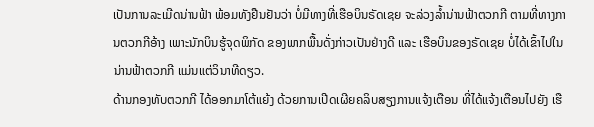ເປັນການລະເມີດນ່ານຟ້າ ພ້ອມທັງຢືນຢັນວ່າ ບໍ່ມີທາງທີ່ເຮືອບິນຣັດເຊຍ ຈະລ່ວງລ້ຳນ່ານຟ້າຕວກກີ ຕາມທີ່ທາງການຕວກກີອ້າງ ເພາະນັກບິນຮູ້ຈຸດພິກັດ ຂອງພາກພື້ນດັ່ງກ່າວເປັນຢ່າງດີ ແລະ ເຮືອບິນຂອງຣັດເຊຍ ບໍ່ໄດ້ເຂົ້າໄປໃນນ່ານຟ້າຕວກກີ ແມ່ນແຕ່ວິນາທີດຽວ.
ດ້ານກອງທັບຕວກກີ ໄດ້ອອກມາໂຕ້ແຍ້ງ ດ້ວຍການເປີດເຜີຍຄລິບສຽງການແຈ້ງເຕືອນ ທີ່ໄດ້ແຈ້ງເຕືອນໄປຍັງ ເຮື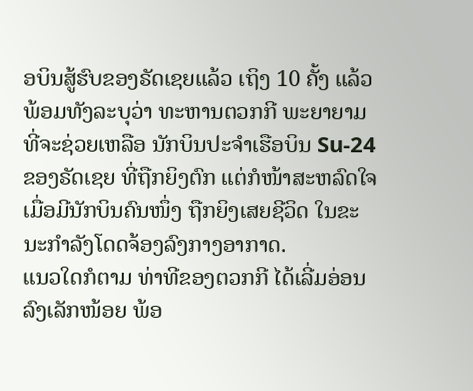ອບິນສູ້ຮົບຂອງຣັດເຊຍແລ້ວ ເຖິງ 10 ຄັ້ງ ແລ້ວ ພ້ອມທັງລະບຸວ່າ ທະຫານຕວກກີ ພະຍາຍາມທີ່ຈະຊ່ວຍເຫລືອ ນັກບິນປະຈຳເຮືອບິນ Su-24 ຂອງຣັດເຊຍ ທີ່ຖືກຍິງຕົກ ແຕ່ກໍໜ້າສະຫລົດໃຈ ເມື່ອມີນັກບິນຄົນໜຶ່ງ ຖືກຍິງເສຍຊີວິດ ໃນຂະນະກຳລັງໂດດຈ້ອງລົງກາງອາກາດ.
ແນວໃດກໍຕາມ ທ່າທີຂອງຕວກກີ ໄດ້ເລີ່ມອ່ອນລົງເລັກໜ້ອຍ ພ້ອ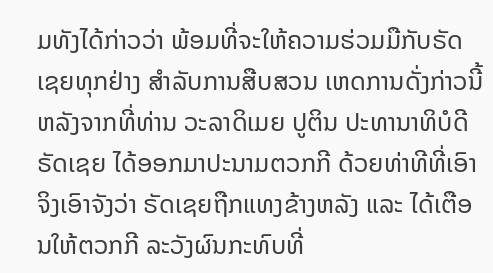ມທັງໄດ້ກ່າວວ່າ ພ້ອມທີ່ຈະໃຫ້ຄວາມຮ່ວມມືກັບຣັດເຊຍທຸກຢ່າງ ສຳລັບການສືບສວນ ເຫດການດັ່ງກ່າວນີ້ ຫລັງຈາກທີ່ທ່ານ ວະລາດິເມຍ ປູຕິນ ປະທານາທິບໍດີຣັດເຊຍ ໄດ້ອອກມາປະນາມຕວກກີ ດ້ວຍທ່າທີທີ່ເອົາຈິງເອົາຈັງວ່າ ຣັດເຊຍຖືກແທງຂ້າງຫລັງ ແລະ ໄດ້ເຕືອນໃຫ້ຕວກກີ ລະວັງຜົນກະທົບທີ່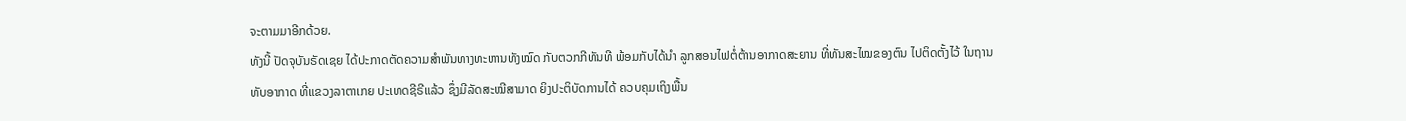ຈະຕາມມາອີກດ້ວຍ.
ທັງນີ້ ປັດຈຸບັນຣັດເຊຍ ໄດ້ປະກາດຕັດຄວາມສຳພັນທາງທະຫານທັງໝົດ ກັບຕວກກີທັນທີ ພ້ອມກັບໄດ້ນຳ ລູກສອນໄຟຕໍ່ຕ້ານອາກາດສະຍານ ທີ່ທັນສະໄໝຂອງຕົນ ໄປຕິດຕັ້ງໄວ້ ໃນຖານທັບອາກາດ ທີ່ແຂວງລາຕາເກຍ ປະເທດຊີຣີແລ້ວ ຊຶ່ງມີລັດສະໝີສາມາດ ຍິງປະຕິບັດການໄດ້ ຄວບຄຸມເຖິງພື້ນ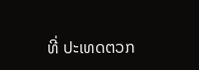ທີ່ ປະເທດຕວກ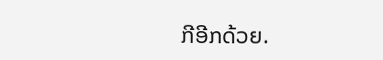ກີອີກດ້ວຍ.